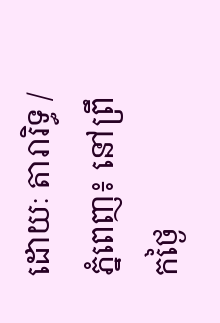ដោយៈ តារារិទ្ធ / ភ្នំពេញ៖ នៅព្រឹកថ្ងៃ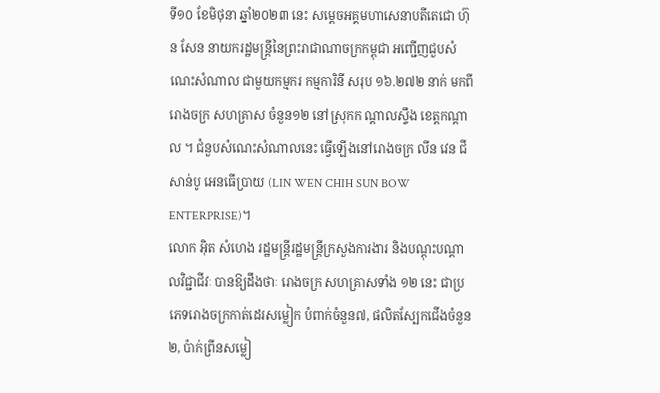ទី១០ ខែមិថុនា ឆ្នាំ២០២៣ នេះ សម្តេចអគ្គមហាសេនាបតីតេជោ ហ៊ុន សែន នាយករដ្ឋមន្ត្រីនៃព្រះរាជាណាចក្រកម្ពុជា អញ្ជើញជួបសំណេះសំណាល ជាមួយកម្មករ កម្មការិនី សរុប ១៦.២៧២ នាក់ មកពីរោងចក្រ សហគ្រាស ចំនួន១២ នៅស្រុកក ណ្តាលស្ទឹង ខេត្តកណ្តាល ។ ជំនួបសំណេះសំណាលនេះ ធ្វើឡើងនៅរោងចក្រ លីន វេន ជី សាន់បូ អេនធើប្រាយ (LIN WEN CHIH SUN BOW ENTERPRISE)។
លោក អុិត សំហេង រដ្ឋមន្ត្រីរដ្ឋមន្ត្រីក្រសួងការងារ និងបណ្តុះបណ្តាលវិជ្ជាជីវៈ បានឱ្យដឹងថាៈ រោងចក្រ សហគ្រាសទាំង ១២ នេះ ជាប្រភេទរោងចក្រកាត់ដេរសម្លៀក បំពាក់ចំនួន៧, ផលិតស្បែកជើងចំនួន២, ប៉ាក់ព្រីនសម្លៀ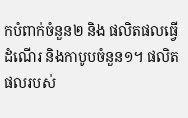កបំពាក់ចំនួន២ និង ផលិតផលធ្វើដំណើរ និងកាបូបចំនួន១។ ផលិតផលរបស់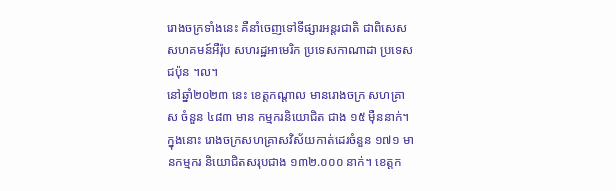រោងចក្រទាំងនេះ គឺនាំចេញទៅទីផ្សារអន្តរជាតិ ជាពិសេសសហគមន៍អឺរ៉ុប សហរដ្ឋអាមេរិក ប្រទេសកាណាដា ប្រទេសជប៉ុន ។ល។
នៅឆ្នាំ២០២៣ នេះ ខេត្តកណ្តាល មានរោងចក្រ សហគ្រាស ចំនួន ៤៨៣ មាន កម្មករនិយោជិត ជាង ១៥ ម៉ឺននាក់។ ក្នុងនោះ រោងចក្រសហគ្រាសវិស័យកាត់ដេរចំនួន ១៧១ មានកម្មករ និយោជិតសរុបជាង ១៣២.០០០ នាក់។ ខេត្តក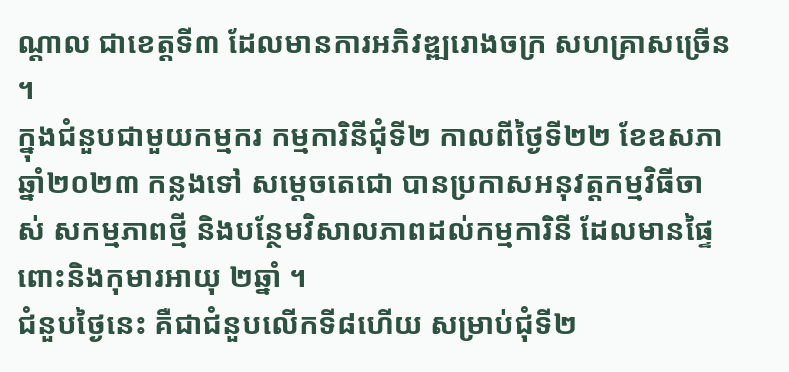ណ្តាល ជាខេត្តទី៣ ដែលមានការអភិវឌ្ឍរោងចក្រ សហគ្រាសច្រើន ។
ក្នុងជំនួបជាមួយកម្មករ កម្មការិនីជុំទី២ កាលពីថ្ងៃទី២២ ខែឧសភា ឆ្នាំ២០២៣ កន្លងទៅ សម្ដេចតេជោ បានប្រកាសអនុវត្តកម្មវិធីចាស់ សកម្មភាពថ្មី និងបន្ថែមវិសាលភាពដល់កម្មការិនី ដែលមានផ្ទៃពោះនិងកុមារអាយុ ២ឆ្នាំ ។
ជំនួបថ្ងៃនេះ គឺជាជំនួបលើកទី៨ហើយ សម្រាប់ជុំទី២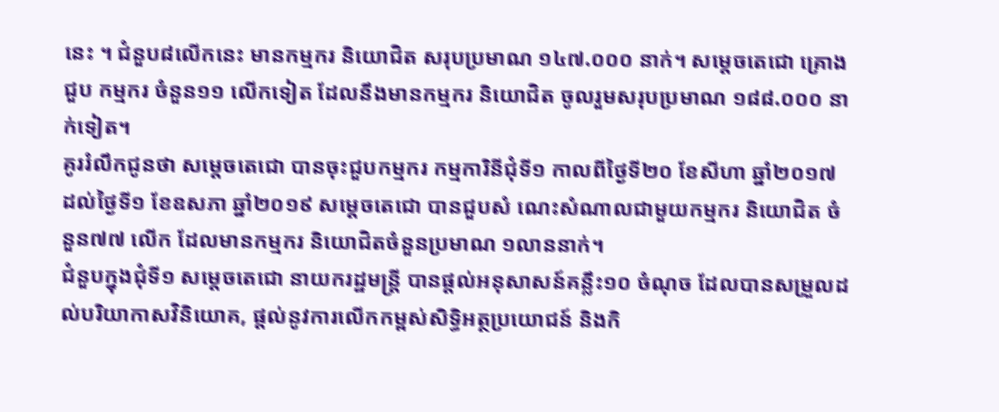នេះ ។ ជំនួប៨លើកនេះ មានកម្មករ និយោជិត សរុបប្រមាណ ១៤៧.០០០ នាក់។ សម្តេចតេជោ គ្រោងជួប កម្មករ ចំនួន១១ លើកទៀត ដែលនឹងមានកម្មករ និយោជិត ចូលរួមសរុបប្រមាណ ១៨៨.០០០ នាក់ទៀត។
គូររំលឹកជូនថា សម្តេចតេជោ បានចុះជួបកម្មករ កម្មការិនីជុំទី១ កាលពីថ្ងៃទី២០ ខែសីហា ឆ្នាំ២០១៧ ដល់ថ្ងៃទី១ ខែឧសភា ឆ្នាំ២០១៩ សម្តេចតេជោ បានជួបសំ ណេះសំណាលជាមួយកម្មករ និយោជិត ចំនួន៧៧ លើក ដែលមានកម្មករ និយោជិតចំនួនប្រមាណ ១លាននាក់។
ជំនួបក្នុងជុំទី១ សម្តេចតេជោ នាយករដ្ឋមន្ត្រី បានផ្ដល់អនុសាសន៍គន្លឹះ១០ ចំណុច ដែលបានសម្រួលដល់បរិយាកាសវិនិយោគ, ផ្តល់នូវការលើកកម្ពស់សិទ្ធិអត្ថប្រយោជន៍ និងកិ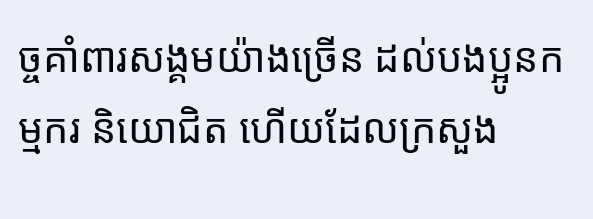ច្ចគាំពារសង្គមយ៉ាងច្រើន ដល់បងប្អូនកម្មករ និយោជិត ហើយដែលក្រសួង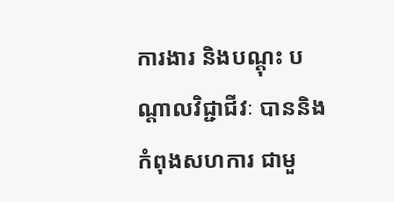ការងារ និងបណ្តុះ បណ្តាលវិជ្ជាជីវៈ បាននិងកំពុងសហការ ជាមួ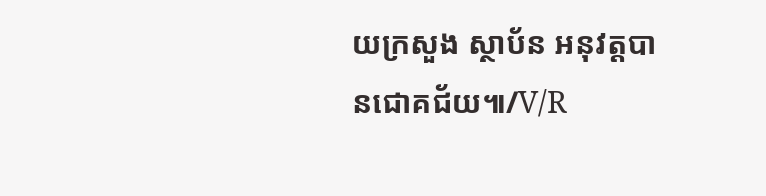យក្រសួង ស្ថាប័ន អនុវត្តបានជោគជ័យ៕/V/R